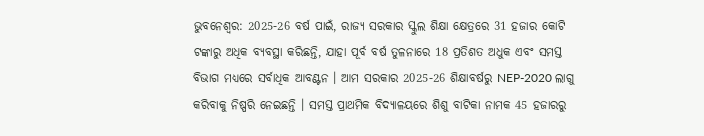ଭୁବନେଶ୍ୱର: 2025-26 ବର୍ଷ ପାଇଁ, ରାଜ୍ୟ ସରକାର ସ୍କୁଲ ଶିକ୍ଷା କ୍ଷେତ୍ରରେ 31 ହଜାର କୋଟି ଟଙ୍କାରୁ ଅଧିକ ବ୍ୟବସ୍ଥା କରିଛନ୍ତି, ଯାହା ପୂର୍ବ ବର୍ଷ ତୁଳନାରେ 18 ପ୍ରତିଶତ ଅଧୁକ ଏବଂ ସମସ୍ତ ବିଭାଗ ମଧ୍ୟରେ ସର୍ବାଧିକ ଆବଣ୍ଟନ । ଆମ ସରକାର 2025-26 ଶିକ୍ଷାବର୍ଷରୁ NEP-2020 ଲାଗୁ କରିବାକୁ ନିଷ୍ପରି ନେଇଛନ୍ତି । ସମସ୍ତ ପ୍ରାଥମିକ ବିଦ୍ୟାଳୟରେ ଶିଶୁ ବାଟିକା ନାମକ 45 ହଜାରରୁ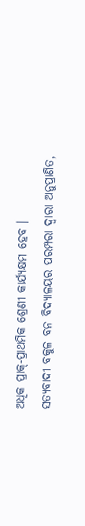ଅଧିକ ପ୍ରାକ୍-ପ୍ରାଥମିକ ଶ୍ରେଣୀ କାର୍ଯ୍ୟକ୍ଷମ ହେବ ।
ସତ୍ୟବାଦୀ ବକୁଳ ବନ ବିଦ୍ୟାଳୟର ପରମ୍ପରା ଦ୍ବାରା ଅନୁପ୍ରାଣିତ,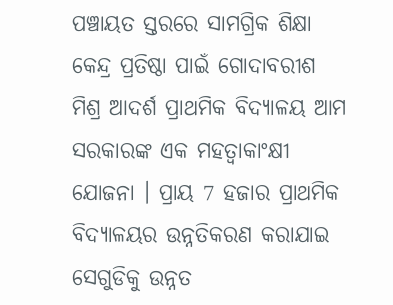ପଞ୍ଚାୟତ ସ୍ତରରେ ସାମଗ୍ରିକ ଶିକ୍ଷା କେନ୍ଦ୍ର ପ୍ରତିଷ୍ଠା ପାଇଁ ଗୋଦାବରୀଶ ମିଶ୍ର ଆଦର୍ଶ ପ୍ରାଥମିକ ବିଦ୍ୟାଳୟ ଆମ ସରକାରଙ୍କ ଏକ ମହତ୍ବାକାଂକ୍ଷୀ ଯୋଜନା । ପ୍ରାୟ 7 ହଜାର ପ୍ରାଥମିକ ବିଦ୍ୟାଳୟର ଉନ୍ନତିକରଣ କରାଯାଇ ସେଗୁଡିକୁ ଉନ୍ନତ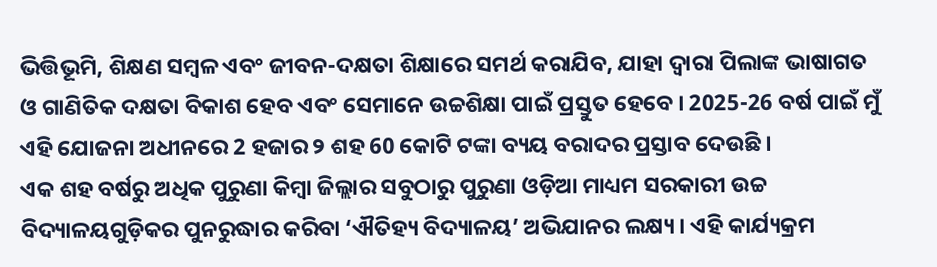ଭିତ୍ତିଭୂମି, ଶିକ୍ଷଣ ସମ୍ବଳ ଏବଂ ଜୀବନ-ଦକ୍ଷତା ଶିକ୍ଷାରେ ସମର୍ଥ କରାଯିବ, ଯାହା ଦ୍ବାରା ପିଲାଙ୍କ ଭାଷାଗତ ଓ ଗାଣିତିକ ଦକ୍ଷତା ବିକାଶ ହେବ ଏବଂ ସେମାନେ ଉଚ୍ଚଶିକ୍ଷା ପାଇଁ ପ୍ରସ୍ତୁତ ହେବେ । 2025-26 ବର୍ଷ ପାଇଁ ମୁଁ ଏହି ଯୋଜନା ଅଧୀନରେ 2 ହଜାର ୨ ଶହ 60 କୋଟି ଟଙ୍କା ବ୍ୟୟ ବରାଦର ପ୍ରସ୍ତାବ ଦେଉଛି ।
ଏକ ଶହ ବର୍ଷରୁ ଅଧିକ ପୁରୁଣା କିମ୍ବା ଜିଲ୍ଲାର ସବୁଠାରୁ ପୁରୁଣା ଓଡ଼ିଆ ମାଧ୍ୟମ ସରକାରୀ ଉଚ୍ଚ ବିଦ୍ୟାଳୟଗୁଡ଼ିକର ପୁନରୁଦ୍ଧାର କରିବା ‘ଐତିହ୍ୟ ବିଦ୍ୟାଳୟ’ ଅଭିଯାନର ଲକ୍ଷ୍ୟ । ଏହି କାର୍ଯ୍ୟକ୍ରମ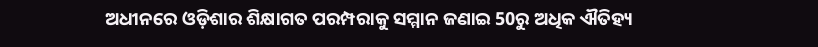ଅଧୀନରେ ଓଡ଼ିଶାର ଶିକ୍ଷାଗତ ପରମ୍ପରାକୁ ସମ୍ମାନ ଜଣାଇ 50ରୁ ଅଧିକ ଐତିହ୍ୟ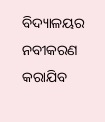ବିଦ୍ୟାଳୟର ନବୀକରଣ କରାଯିବ